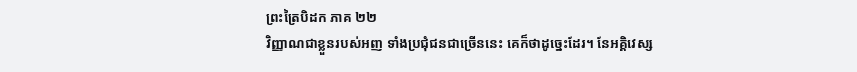ព្រះត្រៃបិដក ភាគ ២២
វិញ្ញាណជាខ្លួនរបស់អញ ទាំងប្រជុំជនជាច្រើននេះ គេក៏ថាដូច្នេះដែរ។ នែអគ្គិវេស្ស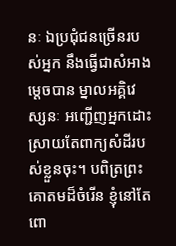នៈ ឯប្រជុំជនច្រើនរបស់អ្នក នឹងធ្វើជាសំអាងម្តេចបាន ម្នាលអគ្គិវេស្សនៈ អញ្ជើញអ្នកដោះស្រាយតែពាក្យសំដីរបស់ខ្លួនចុះ។ បពិត្រព្រះគោតមដ៏ចំរើន ខ្ញុំនៅតែពោ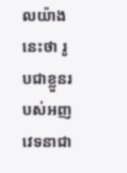លយ៉ាងនេះថា រូបជាខ្លួនរបស់អញ វេទនាជា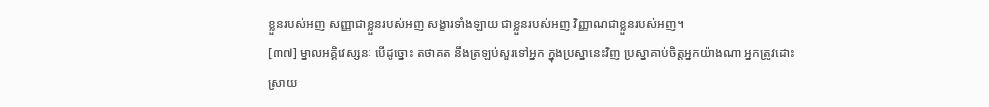ខ្លួនរបស់អញ សញ្ញាជាខ្លួនរបស់អញ សង្ខារទាំងឡាយ ជាខ្លួនរបស់អញ វិញ្ញាណជាខ្លួនរបស់អញ។
[៣៧] ម្នាលអគ្គិវេស្សនៈ បើដូច្នោះ តថាគត នឹងត្រឡប់សួរទៅអ្នក ក្នុងប្រស្នានេះវិញ ប្រស្នាគាប់ចិត្តអ្នកយ៉ាងណា អ្នកត្រូវដោះស្រាយ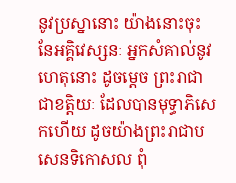នូវប្រស្នានោះ យ៉ាងនោះចុះ នែអគ្គិវេស្សនៈ អ្នកសំគាល់នូវហេតុនោះ ដូចម្តេច ព្រះរាជាជាខត្តិយៈ ដែលបានមុទ្ធាភិសេកហើយ ដូចយ៉ាងព្រះរាជាបសេនទិកោសល ពុំ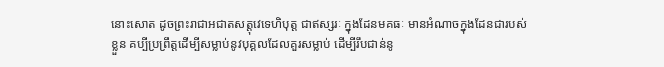នោះសោត ដូចព្រះរាជាអជាតសត្តុវេទេហិបុត្ត ជាឥស្សរៈ ក្នុងដែនមគធៈ មានអំណាចក្នុងដែនជារបស់ខ្លួន គប្បីប្រព្រឹត្តដើម្បីសម្លាប់នូវបុគ្គលដែលគួរសម្លាប់ ដើម្បីរឹបជាន់នូ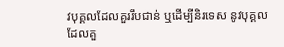វបុគ្គលដែលគួររឹបជាន់ ឬដើម្បីនិរទេស នូវបុគ្គលដែលគួ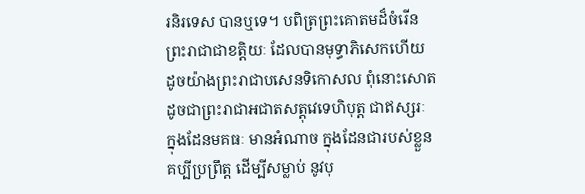រនិរទេស បានឬទេ។ បពិត្រព្រះគោតមដ៏ចំរើន ព្រះរាជាជាខត្តិយៈ ដែលបានមុទ្ធាភិសេកហើយ ដូចយ៉ាងព្រះរាជាបសេនទិកោសល ពុំនោះសោត ដូចជាព្រះរាជាអជាតសត្តុវេទេហិបុត្ត ជាឥស្សរៈ ក្នុងដែនមគធៈ មានអំណាច ក្នុងដែនជារបស់ខ្លួន គប្បីប្រព្រឹត្ត ដើម្បីសម្លាប់ នូវបុ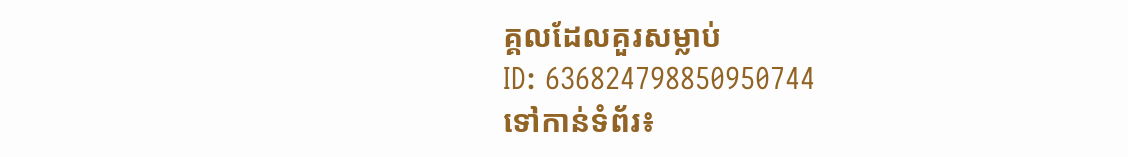គ្គលដែលគួរសម្លាប់
ID: 636824798850950744
ទៅកាន់ទំព័រ៖